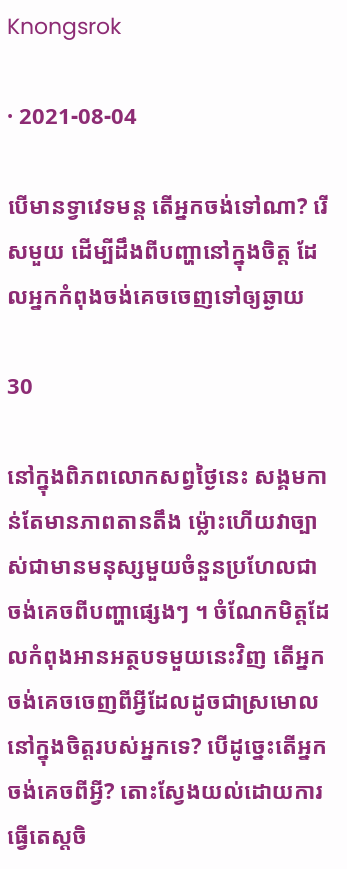Knongsrok

· 2021-08-04

បើមានទ្វាវេទមន្ត តើអ្នកចង់ទៅណា? រើសមួយ ដើម្បីដឹងពីបញ្ហានៅក្នុងចិត្ត ដែលអ្នកកំពុងចង់គេចចេញទៅឲ្យឆ្ងាយ

30

នៅក្នុងពិភពលោកសព្វថ្ងៃនេះ សង្គមកាន់តែមានភាពតានតឹង ម្ល៉ោះហើយវាច្បាស់ជាមានមនុស្សមួយចំនួនប្រហែលជាចង់គេចពីបញ្ហាផ្សេងៗ ។ ចំណែកមិត្តដែលកំពុងអានអត្ថបទមួយនេះវិញ តើអ្នកចង់គេចចេញពីអ្វីដែលដូចជាស្រមោលនៅក្នុងចិត្តរបស់អ្នកទេ? បើដូច្នេះតើអ្នកចង់គេចពីអ្វី? តោះស្វែងយល់ដោយការធ្វើតេស្តចិ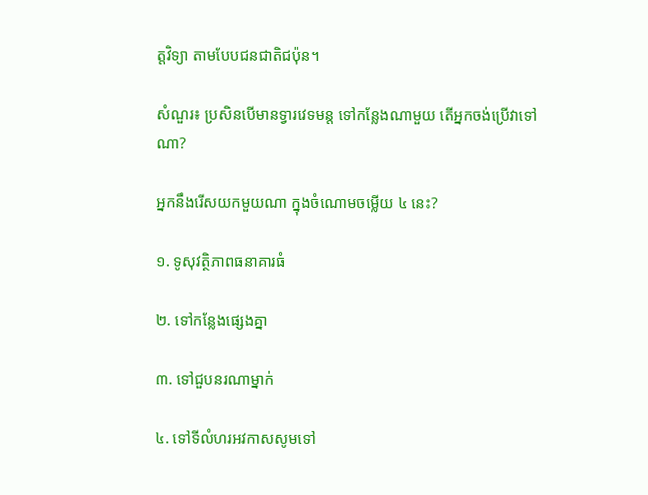ត្តវិទ្យា តាមបែបជនជាតិជប៉ុន។

សំណួរ៖ ប្រសិនបើមានទ្វារវេទមន្ត ទៅកន្លែងណាមួយ តើអ្នកចង់ប្រើវាទៅណា?

អ្នកនឹងរើសយកមួយណា ក្នុងចំណោមចម្លើយ ៤ នេះ?

១. ទូសុវត្ថិភាពធនាគារធំ

២. ទៅកន្លែងផ្សេងគ្នា

៣. ទៅជួបនរណាម្នាក់

៤. ទៅទីលំហរអវកាសសូមទៅ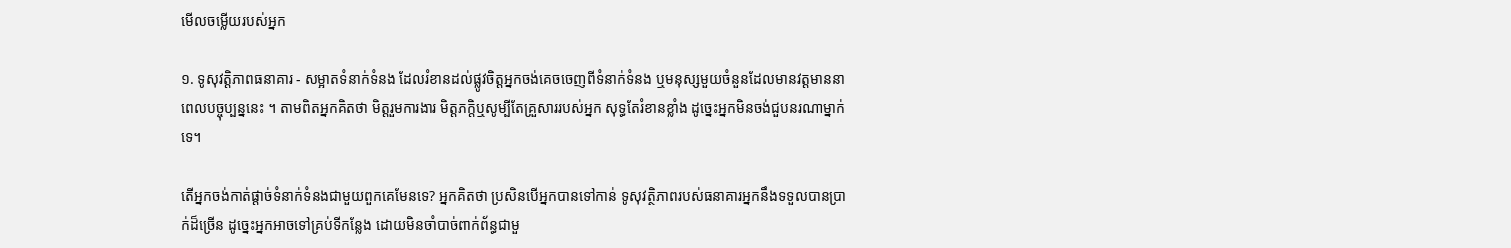មើលចម្លើយរបស់អ្នក

១. ទូសុវត្តិភាពធនាគារ - សម្អាតទំនាក់ទំនង ដែលរំខានដល់ផ្លូវចិត្តអ្នកចង់គេចចេញពីទំនាក់ទំនង ឬមនុស្សមួយចំនួនដែលមានវត្តមាននាពេលបច្ចុប្បន្ននេះ ។ តាមពិតអ្នកគិតថា មិត្តរួមការងារ មិត្តភក្តិឬសូម្បីតែគ្រួសាររបស់អ្នក សុទ្ធតែរំខានខ្លាំង ដូច្នេះអ្នកមិនចង់ជួបនរណាម្នាក់ទេ។

តើអ្នកចង់កាត់ផ្តាច់ទំនាក់ទំនងជាមួយពួកគេមែនទេ? អ្នកគិតថា ប្រសិនបើអ្នកបានទៅកាន់ ទូសុវត្ថិភាពរបស់ធនាគារអ្នកនឹងទទួលបានប្រាក់ដ៏ច្រើន ដូច្នេះអ្នកអាចទៅគ្រប់ទីកន្លែង ដោយមិនចាំបាច់ពាក់ព័ន្ធជាមួ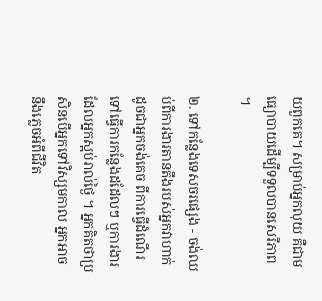យពួកគេ។ សម្រាប់អ្នកលុយ គឺជាមធ្យោបាយដើម្បីទទួលបានសេរីភាព ។

២. ទៅកន្លែងទេសចរផ្សេង - ចង់ឈប់ពីការងារតានតឹងរបស់អ្នកវាហាក់ដូចជាអ្នកចង់គេច ពីការធ្វើដំណើរទៅធ្វើការកន្លែងដដែលៗ ឬការងារដែលអ្នកស្អប់រាល់ថ្ងៃ ។ អ្នកគិតថាប្រសិនបើអ្នកទៅវិស្សមកាល អ្នកអាចនឹងភ្លេចអំពីជីវិត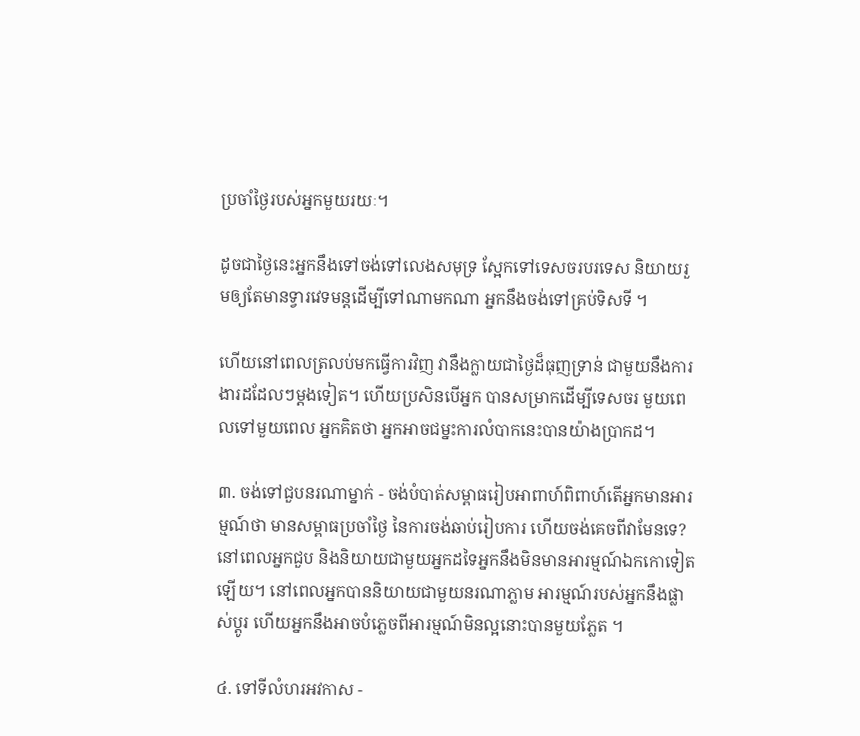ប្រចាំថ្ងៃរបស់អ្នកមួយរយៈ។

ដូចជាថ្ងៃនេះអ្នកនឹងទៅចង់ទៅលេងសមុទ្រ ស្អែកទៅទេសចរបរទេស និយាយរួមឲ្យតែមានទ្វារវេទមន្តដើម្បីទៅណាមកណា អ្នកនឹងចង់ទៅគ្រប់ទិសទី ។

ហើយនៅពេលត្រលប់មកធ្វើការវិញ វានឹងក្លាយជាថ្ងៃដ៏ធុញទ្រាន់ ជាមួយនឹងការងារដដែលៗម្តងទៀត។ ហើយប្រសិនបើអ្នក បានសម្រាកដើម្បីទេសចរ មួយពេលទៅមួយពេល អ្នកគិតថា អ្នកអាចជម្នះការលំបាកនេះបានយ៉ាងប្រាកដ។

៣. ចង់ទៅជួបនរណាម្នាក់ - ចង់បំបាត់សម្ពាធរៀបអាពាហ៍ពិពាហ៍តើអ្នកមានអារម្មណ៍ថា មានសម្ពាធប្រចាំថ្ងៃ នៃការចង់ឆាប់រៀបការ ហើយចង់គេចពីវាមែនទេ? នៅពេលអ្នកជួប និងនិយាយជាមួយអ្នកដទៃអ្នកនឹងមិនមានអារម្មណ៍ឯកកោទៀតឡើយ។ នៅពេលអ្នកបាននិយាយជាមួយនរណាភ្លាម អារម្មណ៍របស់អ្នកនឹងផ្លាស់ប្តូរ ហើយអ្នកនឹងអាចបំភ្លេចពីអារម្មណ៍មិនល្អនោះបានមួយភ្លែត ។

៤. ទៅទីលំហរអវកាស -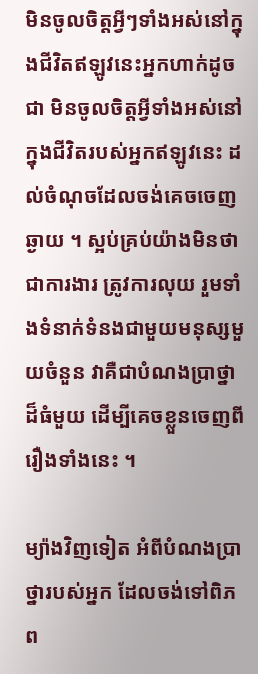មិនចូលចិត្តអ្វីៗទាំងអស់នៅក្នុងជីវិតឥឡូវនេះអ្នកហាក់ដូចជា មិនចូលចិត្តអ្វីទាំងអស់នៅក្នុងជីវិតរបស់អ្នកឥឡូវនេះ ដល់ចំណុចដែលចង់គេចចេញឆ្ងាយ ។ ស្អប់គ្រប់យ៉ាងមិនថាជាការងារ ត្រូវការលុយ រួមទាំងទំនាក់ទំនងជាមួយមនុស្សមួយចំនួន វាគឺជាបំណងប្រាថ្នាដ៏ធំមួយ ដើម្បីគេចខ្លួនចេញពីរឿងទាំងនេះ ។

ម្យ៉ាងវិញទៀត អំពីបំណងប្រាថ្នារបស់អ្នក ដែលចង់ទៅពិភព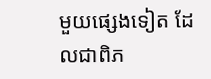មួយផ្សេងទៀត ដែលជាពិភ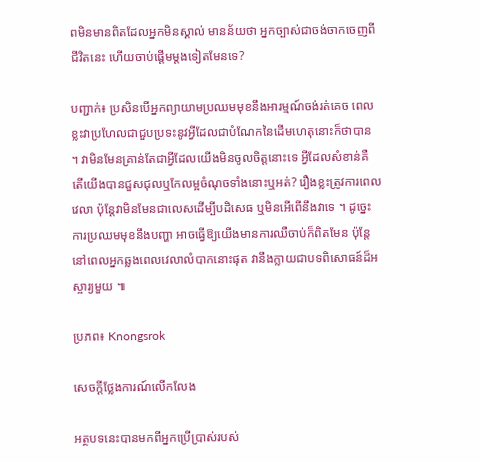ពមិនមានពិតដែលអ្នកមិនស្គាល់ មានន័យថា អ្នកច្បាស់ជាចង់ចាកចេញពីជីវិតនេះ ហើយចាប់ផ្តើមម្តងទៀតមែនទេ?

បញ្ជាក់៖ ប្រសិនបើអ្នកព្យាយាមប្រឈមមុខនឹងអារម្មណ៍ចង់រត់គេច ពេលខ្លះវាប្រហែលជាជួបប្រទះនូវអ្វីដែលជាបំណែកនៃដើមហេតុនោះក៏ថាបាន ។ វាមិនមែនគ្រាន់តែជាអ្វីដែលយើងមិនចូលចិត្តនោះទេ អ្វីដែលសំខាន់គឺ តើយើងបានជួសជុលឬកែលម្អចំណុចទាំងនោះឬអត់? រឿងខ្លះត្រូវការពេលវេលា ប៉ុន្តែវាមិនមែនជាលេសដើម្បីបដិសេធ ឬមិនអើពើនឹងវាទេ ។ ដូច្នេះការប្រឈមមុខនឹងបញ្ហា អាចធ្វើឱ្យយើងមានការឈឺចាប់ក៏ពិតមែន ប៉ុន្តែនៅពេលអ្នកឆ្លងពេលវេលាលំបាកនោះផុត វានឹងក្លាយជាបទពិសោធន៍ដ៏អស្ចារ្យមួយ ៕

ប្រភព៖ Knongsrok

សេចក្តីថ្លែងការណ៍លើកលែង

អត្ថបទនេះបានមកពីអ្នកប្រើប្រាស់របស់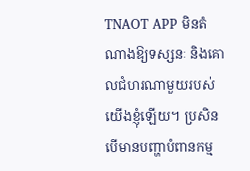TNAOT APP មិនតំណាងឱ្យទស្សនៈ និងគោលជំហរណាមួយរបស់យើងខ្ញុំឡើយ។ ប្រសិនបើមានបញ្ហាបំពានកម្ម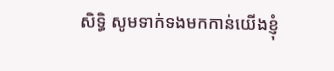សិទ្ធិ សូមទាក់ទងមកកាន់យើងខ្ញុំ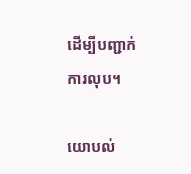ដើម្បីបញ្ជាក់ការលុប។

យោបល់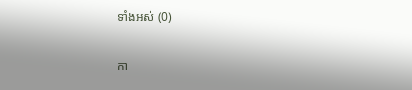ទាំងអស់ (0)

កា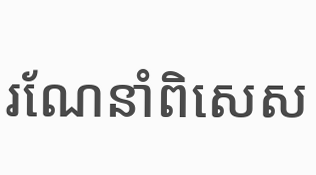រណែនាំពិសេស